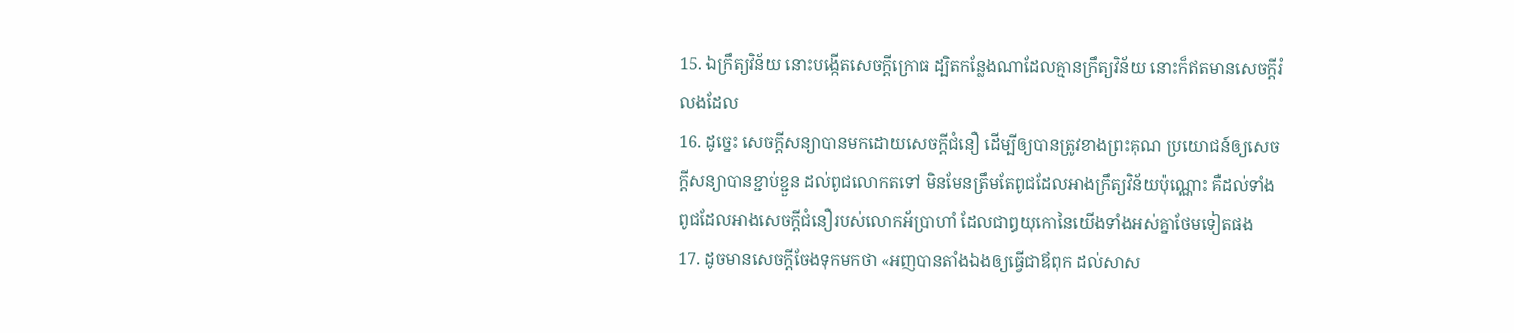15. ឯក្រឹត្យវិន័យ នោះបង្កើតសេចក្តីក្រោធ ដ្បិតកន្លែងណាដែលគ្មានក្រឹត្យវិន័យ នោះក៏ឥតមានសេចក្តីរំលងដែល
16. ដូច្នេះ សេចក្តីសន្យាបានមកដោយសេចក្តីជំនឿ ដើម្បីឲ្យបានត្រូវខាងព្រះគុណ ប្រយោជន៍ឲ្យសេចក្តីសន្យាបានខ្ជាប់ខ្ជួន ដល់ពូជលោកតទៅ មិនមែនត្រឹមតែពូជដែលអាងក្រឹត្យវិន័យប៉ុណ្ណោះ គឺដល់ទាំងពូជដែលអាងសេចក្តីជំនឿរបស់លោកអ័ប្រាហាំ ដែលជាឰយុកោនៃយើងទាំងអស់គ្នាថែមទៀតផង
17. ដូចមានសេចក្តីចែងទុកមកថា «អញបានតាំងឯងឲ្យធ្វើជាឪពុក ដល់សាស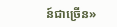ន៍ជាច្រើន»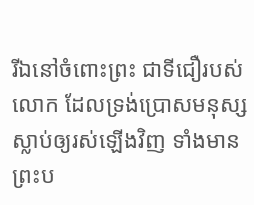រីឯនៅចំពោះព្រះ ជាទីជឿរបស់លោក ដែលទ្រង់ប្រោសមនុស្សស្លាប់ឲ្យរស់ឡើងវិញ ទាំងមានព្រះប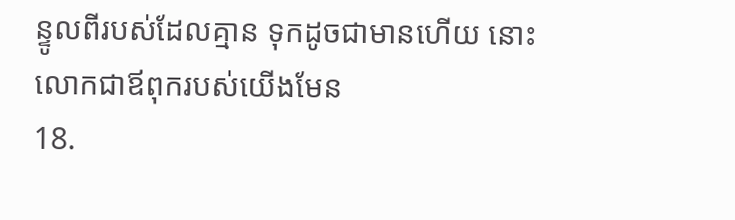ន្ទូលពីរបស់ដែលគ្មាន ទុកដូចជាមានហើយ នោះលោកជាឪពុករបស់យើងមែន
18.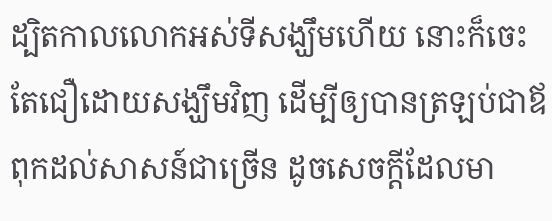ដ្បិតកាលលោកអស់ទីសង្ឃឹមហើយ នោះក៏ចេះតែជឿដោយសង្ឃឹមវិញ ដើម្បីឲ្យបានត្រឡប់ជាឪពុកដល់សាសន៍ជាច្រើន ដូចសេចក្តីដែលមា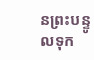នព្រះបន្ទូលទុក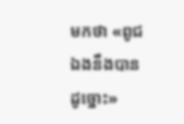មកថា «ពូជឯងនឹងបានដូច្នោះ»